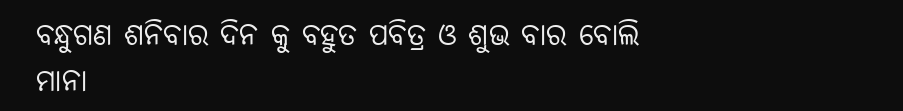ବନ୍ଧୁଗଣ ଶନିବାର ଦିନ କୁ ବହୁତ ପବିତ୍ର ଓ ଶୁଭ ବାର ବୋଲି ମାନା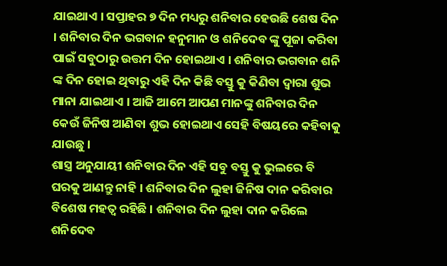ଯାଇଥାଏ । ସପ୍ତାହର ୭ ଦିନ ମଧ୍ୟରୁ ଶନିବାର ହେଉଛି ଶେଷ ଦିନ । ଶନିବାର ଦିନ ଭଗବାନ ହନୁମାନ ଓ ଶନିଦେବ ଙ୍କୁ ପୂଜା କରିବା ପାଇଁ ସବୁଠାରୁ ଉତ୍ତମ ଦିନ ହୋଇଥାଏ । ଶନିବାର ଭଗବାନ ଶନି ଙ୍କ ଦିନ ହୋଇ ଥିବାରୁ ଏହି ଦିନ କିଛି ବସ୍ତୁ କୁ କିଣିବା ଦ୍ଵାରା ଶୁଭ ମାନା ଯାଇଥାଏ । ଆଜି ଆମେ ଆପଣ ମାନଙ୍କୁ ଶନିବାର ଦିନ କେଉଁ ଜିନିଷ ଆଣିବା ଶୁଭ ହୋଇଥାଏ ସେହି ବିଷୟରେ କହିବାକୁ ଯାଉଛୁ ।
ଶାସ୍ତ୍ର ଅନୁଯାୟୀ ଶନିବାର ଦିନ ଏହି ସବୁ ବସ୍ତୁ କୁ ଭୁଲରେ ବି ଘରକୁ ଆଣନ୍ତୁ ନାହି । ଶନିବାର ଦିନ ଲୁହା ଜିନିଷ ଦାନ କରିବାର ବିଶେଷ ମହତ୍ଵ ରହିଛି । ଶନିବାର ଦିନ ଲୁହା ଦାନ କରିଲେ ଶନିଦେବ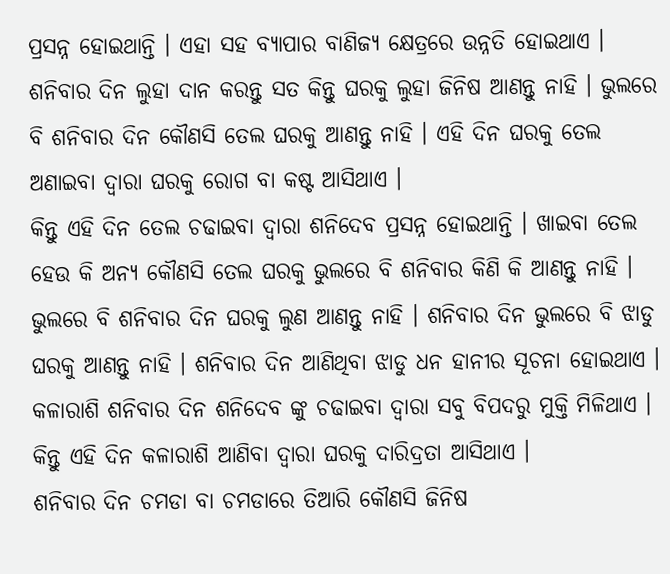ପ୍ରସନ୍ନ ହୋଇଥାନ୍ତି । ଏହା ସହ ବ୍ୟାପାର ବାଣିଜ୍ୟ କ୍ଷେତ୍ରରେ ଉନ୍ନତି ହୋଇଥାଏ । ଶନିବାର ଦିନ ଲୁହା ଦାନ କରନ୍ତୁ ସତ କିନ୍ତୁ ଘରକୁ ଲୁହା ଜିନିଷ ଆଣନ୍ତୁ ନାହି । ଭୁଲରେ ବି ଶନିବାର ଦିନ କୌଣସି ତେଲ ଘରକୁ ଆଣନ୍ତୁ ନାହି । ଏହି ଦିନ ଘରକୁ ତେଲ ଅଣାଇବା ଦ୍ଵାରା ଘରକୁ ରୋଗ ବା କଷ୍ଟ ଆସିଥାଏ ।
କିନ୍ତୁ ଏହି ଦିନ ତେଲ ଚଢାଇବା ଦ୍ଵାରା ଶନିଦେବ ପ୍ରସନ୍ନ ହୋଇଥାନ୍ତି । ଖାଇବା ତେଲ ହେଉ କି ଅନ୍ୟ କୌଣସି ତେଲ ଘରକୁ ଭୁଲରେ ବି ଶନିବାର କିଣି କି ଆଣନ୍ତୁ ନାହି । ଭୁଲରେ ବି ଶନିବାର ଦିନ ଘରକୁ ଲୁଣ ଆଣନ୍ତୁ ନାହି । ଶନିବାର ଦିନ ଭୁଲରେ ବି ଝାଡୁ ଘରକୁ ଆଣନ୍ତୁ ନାହି । ଶନିବାର ଦିନ ଆଣିଥିବା ଝାଡୁ ଧନ ହାନୀର ସୂଚନା ହୋଇଥାଏ । କଳାରାଶି ଶନିବାର ଦିନ ଶନିଦେବ ଙ୍କୁ ଚଢାଇବା ଦ୍ଵାରା ସବୁ ବିପଦରୁ ମୁକ୍ତି ମିଳିଥାଏ । କିନ୍ତୁ ଏହି ଦିନ କଳାରାଶି ଆଣିବା ଦ୍ଵାରା ଘରକୁ ଦାରିଦ୍ରତା ଆସିଥାଏ ।
ଶନିବାର ଦିନ ଚମଡା ବା ଚମଡାରେ ତିଆରି କୌଣସି ଜିନିଷ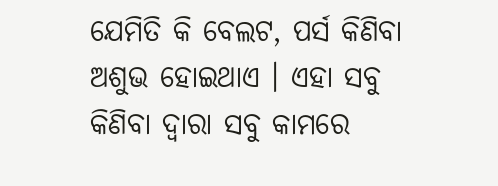ଯେମିତି କି ବେଲଟ, ପର୍ସ କିଣିବା ଅଶୁଭ ହୋଇଥାଏ । ଏହା ସବୁ କିଣିବା ଦ୍ଵାରା ସବୁ କାମରେ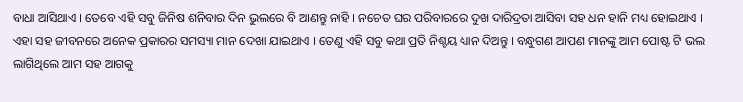ବାଧା ଆସିଥାଏ । ତେବେ ଏହି ସବୁ ଜିନିଷ ଶନିବାର ଦିନ ଭୁଲରେ ବି ଆଣନ୍ତୁ ନାହି । ନଚେତ ଘର ପରିବାରରେ ଦୁଖ ଦାରିଦ୍ରତା ଆସିବା ସହ ଧନ ହାନି ମଧ୍ୟ ହୋଇଥାଏ ।
ଏହା ସହ ଜୀବନରେ ଅନେକ ପ୍ରକାରର ସମସ୍ୟା ମାନ ଦେଖା ଯାଇଥାଏ । ତେଣୁ ଏହି ସବୁ କଥା ପ୍ରତି ନିଶ୍ଚୟ ଧ୍ୟାନ ଦିଅନ୍ତୁ । ବନ୍ଧୁଗଣ ଆପଣ ମାନଙ୍କୁ ଆମ ପୋଷ୍ଟ ଟି ଭଲ ଲାଗିଥିଲେ ଆମ ସହ ଆଗକୁ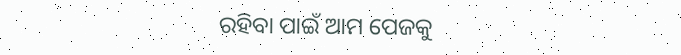ରହିବା ପାଇଁ ଆମ ପେଜକୁ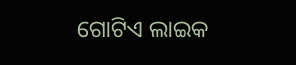ଗୋଟିଏ ଲାଇକ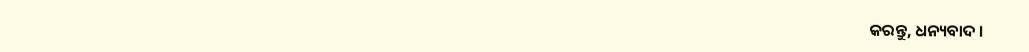କରନ୍ତୁ, ଧନ୍ୟବାଦ ।